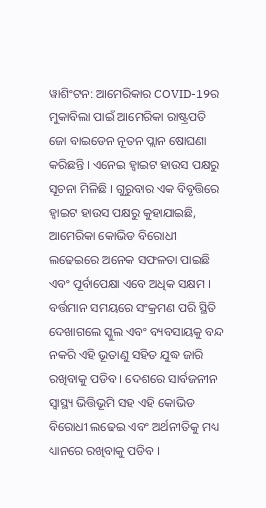ୱାଶିଂଟନ: ଆମେରିକାର COVID-19ର ମୁକାବିଲା ପାଇଁ ଆମେରିକା ରାଷ୍ଟ୍ରପତି ଜୋ ବାଇଡେନ ନୂତନ ପ୍ଲାନ ଷୋଘଣା କରିଛନ୍ତି । ଏନେଇ ହ୍ବାଇଟ ହାଉସ ପକ୍ଷରୁ ସୂଚନା ମିଳିଛି । ଗୁରୁବାର ଏକ ବିବୃତ୍ତିରେ ହ୍ବାଇଟ ହାଉସ ପକ୍ଷରୁ କୁହାଯାଇଛି, ଆମେରିକା କୋଭିଡ ବିରୋଧୀ ଲଢେଇରେ ଅନେକ ସଫଳତା ପାଇଛି ଏବଂ ପୂର୍ବାପେକ୍ଷା ଏବେ ଅଧିକ ସକ୍ଷମ ।
ବର୍ତ୍ତମାନ ସମୟରେ ସଂକ୍ରମଣ ପରି ସ୍ଥିତି ଦେଖାଗଲେ ସ୍କୁଲ ଏବଂ ବ୍ୟବସାୟକୁ ବନ୍ଦ ନକରି ଏହି ଭୂତାଣୁ ସହିତ ଯୁଦ୍ଧ ଜାରି ରଖିବାକୁ ପଡିବ । ଦେଶରେ ସାର୍ବଜନୀନ ସ୍ବାସ୍ଥ୍ୟ ଭିତ୍ତିଭୂମି ସହ ଏହି କୋଭିଡ ବିରୋଧୀ ଲଢେଇ ଏବଂ ଅର୍ଥନୀତିକୁ ମଧ୍ୟ ଧ୍ୟାନରେ ରଖିବାକୁ ପଡିବ ।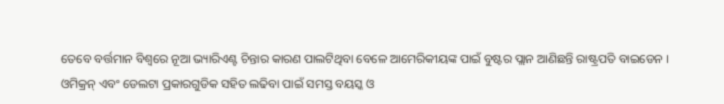ତେବେ ବର୍ତ୍ତମାନ ବିଶ୍ବରେ ନୂଆ ଭ୍ୟାରିଏଣ୍ଟ ଚିନ୍ତାର କାରଣ ପାଲଟିଥିବା ବେଳେ ଆମେରିକୀୟଙ୍କ ପାଇଁ ବୁଷ୍ଟର ପ୍ଲାନ ଆଣିଛନ୍ତି ରାଷ୍ଟ୍ରପତି ବାଇଡେନ ।
ଓମିକ୍ରନ୍ ଏବଂ ଡେଲଟା ପ୍ରକାରଗୁଡିକ ସହିତ ଲଢିବା ପାଇଁ ସମସ୍ତ ବୟସ୍କ ଓ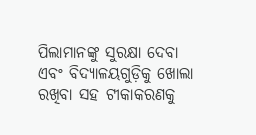ପିଲାମାନଙ୍କୁ ସୁରକ୍ଷା ଦେବା ଏବଂ ବିଦ୍ୟାଳୟଗୁଡ଼ିକୁ ଖୋଲା ରଖିବା ସହ ଟୀକାକରଣକୁ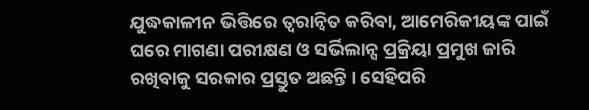ଯୁଦ୍ଧକାଳୀନ ଭିତ୍ତିରେ ତ୍ବରାନ୍ବିତ କରିବା, ଆମେରିକୀୟଙ୍କ ପାଇଁ ଘରେ ମାଗଣା ପରୀକ୍ଷଣ ଓ ସର୍ଭିଲାନ୍ସ ପ୍ରକ୍ରିୟା ପ୍ରମୁଖ ଜାରି ରଖିବାକୁ ସରକାର ପ୍ରସ୍ତୁତ ଅଛନ୍ତି । ସେହିପରି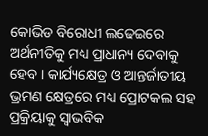କୋଭିଡ ବିରୋଧୀ ଲଢେଇରେ ଅର୍ଥନୀତିକୁ ମଧ୍ୟ ପ୍ରାଧାନ୍ୟ ଦେବାକୁ ହେବ । କାର୍ଯ୍ୟକ୍ଷେତ୍ର ଓ ଆନ୍ତର୍ଜାତୀୟ ଭ୍ରମଣ କ୍ଷେତ୍ରରେ ମଧ୍ୟ ପ୍ରୋଟକଲ ସହ ପ୍ରକ୍ରିୟାକୁ ସ୍ବାଭବିକ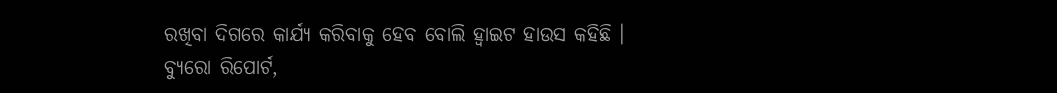ରଖିବା ଦିଗରେ କାର୍ଯ୍ୟ କରିବାକୁ ହେବ ବୋଲି ହ୍ବାଇଟ ହାଉସ କହିଛି ।
ବ୍ୟୁରୋ ରିପୋର୍ଟ,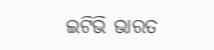ଇଟିଭି ଭାରତ